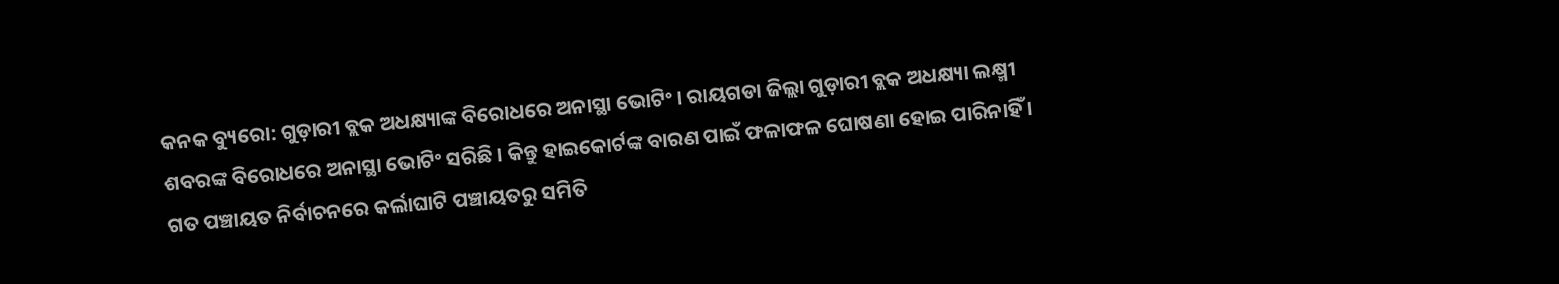କନକ ବ୍ୟୁରୋ: ଗୁଡ଼ାରୀ ବ୍ଲକ ଅଧକ୍ଷ୍ୟାଙ୍କ ବିରୋଧରେ ଅନାସ୍ଥା ଭୋଟିଂ । ରାୟଗଡା ଜିଲ୍ଲା ଗୁଡ଼ାରୀ ବ୍ଲକ ଅଧକ୍ଷ୍ୟା ଲକ୍ଷ୍ମୀ ଶବରଙ୍କ ବିରୋଧରେ ଅନାସ୍ଥା ଭୋଟିଂ ସରିଛି । କିନ୍ତୁ ହାଇକୋର୍ଟଙ୍କ ବାରଣ ପାଇଁ ଫଳାଫଳ ଘୋଷଣା ହୋଇ ପାରିନାହିଁ । ଗତ ପଞ୍ଚାୟତ ନିର୍ବାଚନରେ କର୍ଲାଘାଟି ପଞ୍ଚାୟତରୁ ସମିତି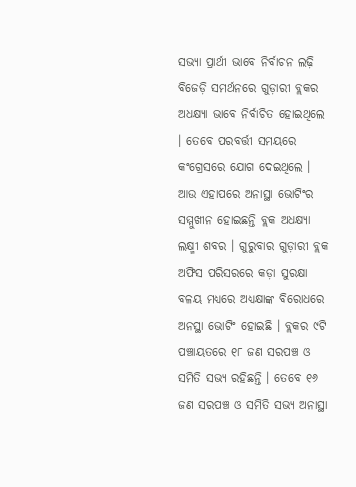ସଭ୍ୟା ପ୍ରାର୍ଥୀ ଭାବେ ନିର୍ବାଚନ ଲଢ଼ି ବିଜେଡ଼ି ସମର୍ଥନରେ ଗୁଡ଼ାରୀ ବ୍ଲକର ଅଧକ୍ଷ୍ୟା ଭାବେ ନିର୍ବାଚିତ ହୋଇଥିଲେ । ତେବେ ପରବର୍ତ୍ତୀ ସମୟରେ କଂଗ୍ରେସରେ ଯୋଗ ଦେଇଥିଲେ । ଆଉ ଏହାପରେ ଅନାସ୍ଥା ଭୋଟିଂର ସମ୍ମୁଖୀନ ହୋଇଛନ୍ତି ବ୍ଲକ ଅଧକ୍ଷ୍ୟା ଲକ୍ଷ୍ମୀ ଶବର । ଗୁରୁବାର ଗୁଡ଼ାରୀ ବ୍ଲକ ଅଫିସ ପରିସରରେ କଡ଼ା ସୁରକ୍ଷା ବଳୟ ମଧ୍ୟରେ ଅଧ୍ୟକ୍ଷାଙ୍କ ବିରୋଧରେ ଅନସ୍ଥା ଭୋଟିଂ ହୋଇଛି । ବ୍ଲକର ୯ଟି ପଞ୍ଚାୟତରେ ୧୮ ଜଣ ସରପଞ୍ଚ ଓ ସମିତି ସଭ୍ୟ ରହିଛନ୍ତି । ତେବେ ୧୬ ଜଣ ସରପଞ୍ଚ ଓ ସମିତି ସଭ୍ୟ ଅନାସ୍ଥା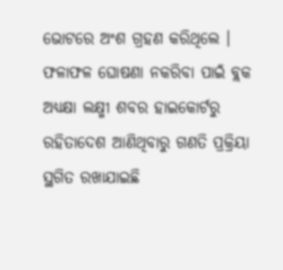ଭୋଟରେ ଅଂଶ ଗ୍ରହଣ କରିଥିଲେ । ଫଳାଫଳ ଘୋଷଣା ନକରିବା ପାଇଁ ବ୍ଲକ ଅଧ୍ୟକ୍ଷା ଲକ୍ଷ୍ମୀ ଶବର ହାଇକୋର୍ଟରୁ ରହିତାଦେଶ ଆଣିଥିବାରୁ ଗଣତି ପ୍ରକ୍ରିୟା ସ୍ଥଗିତ ରଖାଯାଇଛି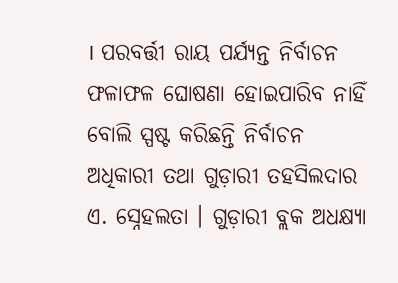। ପରବର୍ତ୍ତୀ ରାୟ ପର୍ଯ୍ୟନ୍ତ ନିର୍ବାଚନ ଫଳାଫଳ ଘୋଷଣା ହୋଇପାରିବ ନାହିଁ ବୋଲି ସ୍ପଷ୍ଟ କରିଛନ୍ତି ନିର୍ବାଚନ ଅଧିକାରୀ ତଥା ଗୁଡ଼ାରୀ ତହସିଲଦାର ଏ. ସ୍ନେହଲତା । ଗୁଡ଼ାରୀ ବ୍ଲକ ଅଧକ୍ଷ୍ୟା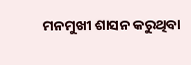ମନମୁଖୀ ଶାସନ କରୁଥିବା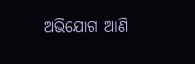ଅଭିଯୋଗ ଆଣି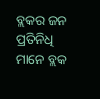ବ୍ଲକର ଜନ ପ୍ରତିନିଧି ମାନେ ବ୍ଲକ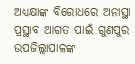ଅଧ୍ୟକ୍ଷାଙ୍କ ବିରୋଧରେ ଅନାସ୍ଥା ପ୍ରସ୍ଥାବ ଆଗତ ପାଇଁ ଗୁଣପୁର ଉପଜିଲ୍ଲାପାଳଙ୍କ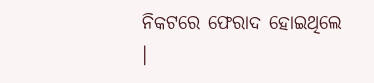ନିକଟରେ ଫେରାଦ ହୋଇଥିଲେ ।